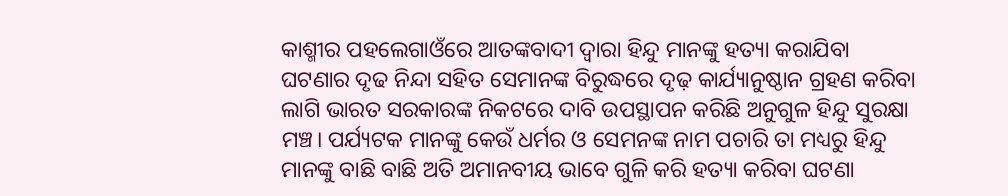କାଶ୍ମୀର ପହଲେଗାଓଁରେ ଆତଙ୍କବାଦୀ ଦ୍ବାରା ହିନ୍ଦୁ ମାନଙ୍କୁ ହତ୍ୟା କରାଯିବା ଘଟଣାର ଦୃଢ ନିନ୍ଦା ସହିତ ସେମାନଙ୍କ ବିରୁଦ୍ଧରେ ଦୃଢ଼ କାର୍ଯ୍ୟାନୁଷ୍ଠାନ ଗ୍ରହଣ କରିବା ଲାଗି ଭାରତ ସରକାରଙ୍କ ନିକଟରେ ଦାବି ଉପସ୍ଥାପନ କରିଛି ଅନୁଗୁଳ ହିନ୍ଦୁ ସୁରକ୍ଷା ମଞ୍ଚ। ପର୍ଯ୍ୟଟକ ମାନଙ୍କୁ କେଉଁ ଧର୍ମର ଓ ସେମନଙ୍କ ନାମ ପଚାରି ତା ମଧ୍ୟରୁ ହିନ୍ଦୁ ମାନଙ୍କୁ ବାଛି ବାଛି ଅତି ଅମାନବୀୟ ଭାବେ ଗୁଳି କରି ହତ୍ୟା କରିବା ଘଟଣା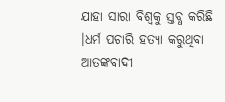ଯାହା ସାରା ବିଶ୍ବକୁ ସ୍ତବ୍ଧ କରିଛି ।ଧର୍ମ ପଚାରି ହତ୍ୟା କରୁଥିବା ଆତଙ୍କବାଦୀ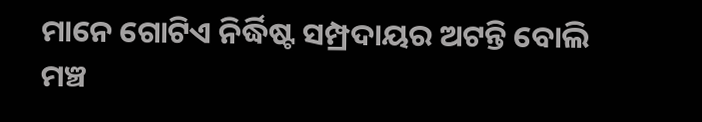ମାନେ ଗୋଟିଏ ନିର୍ଦ୍ଧିଷ୍ଟ ସମ୍ପ୍ରଦାୟର ଅଟନ୍ତି ବୋଲି ମଞ୍ଚ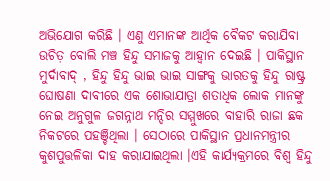ଅଭିଯୋଗ କରିଛି । ଏଣୁ ଏମାନଙ୍କ ଆର୍ଥିକ ବୈକଟ କରାଯିବା ଉଚିତ଼ ବୋଲି ମଞ୍ଚ ହିନ୍ଦୁ ସମାଜକୁ ଆହ୍ବାନ ଦେଇଛି । ପାକିସ୍ଥାନ ମୁର୍ଦାବାଦ୍ , ହିନ୍ଦୁ ହିନ୍ଦୁ ଭାଇ ଭାଇ ସାଙ୍ଗକୁ ଭାରତକୁ ହିନ୍ଦୁ ରାଷ୍ଟ୍ର ଘୋଷଣା ଦାବୀରେ ଏକ ଶୋଭାଯାତ୍ରା ଶତାଧିକ ଲୋକ ମାନଙ୍କୁ ନେଇ ଅନୁଗୁଳ ଜଗନ୍ନାଥ ମନ୍ଦିର ସମ୍ମୁଖରେ ବାହାରି ରାଜା ଛକ ନିକଟରେ ପହଞ୍ଚିଥିଲା । ସେଠାରେ ପାକିସ୍ଥାନ ପ୍ରଧାନମନ୍ତ୍ରୀର କୁଶପୁତ୍ତଳିକା ଦାହ କରାଯାଇଥିଲା ।ଏହି କାର୍ଯ୍ୟକ୍ରମରେ ବିଶ୍ବ ହିନ୍ଦୁ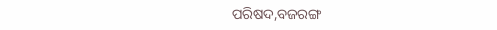ପରିଷଦ,ବଜରଙ୍ଗ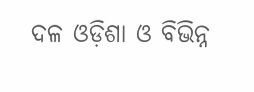ଦଳ ଓଡ଼ିଶା ଓ ବିଭିନ୍ନ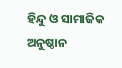ହିନ୍ଦୁ ଓ ସାମାଜିକ ଅନୁଷ୍ଠାନ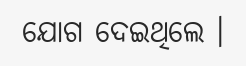ଯୋଗ ଦେଇଥିଲେ ।